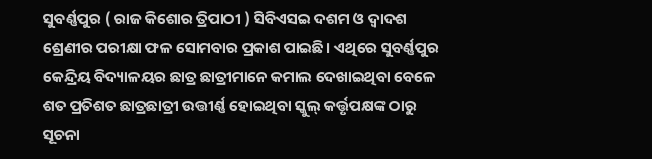ସୁବର୍ଣ୍ଣପୁର ( ରାଜ କିଶୋର ତ୍ରିପାଠୀ ) ସିବିଏସଇ ଦଶମ ଓ ଦ୍ବାଦଶ ଶ୍ରେଣୀର ପରୀକ୍ଷା ଫଳ ସୋମବାର ପ୍ରକାଶ ପାଇଛି। ଏଥିରେ ସୁବର୍ଣ୍ଣପୁର କେନ୍ଦ୍ରିୟ ବିଦ୍ୟାଳୟର ଛାତ୍ର ଛାତ୍ରୀମାନେ କମାଲ ଦେଖାଇଥିବା ବେଳେ ଶତ ପ୍ରତିଶତ ଛାତ୍ରଛାତ୍ରୀ ଉତ୍ତୀର୍ଣ୍ଣ ହୋଇଥିବା ସ୍କୁଲ୍ କର୍ତ୍ତୃପକ୍ଷଙ୍କ ଠାରୁ ସୂଚନା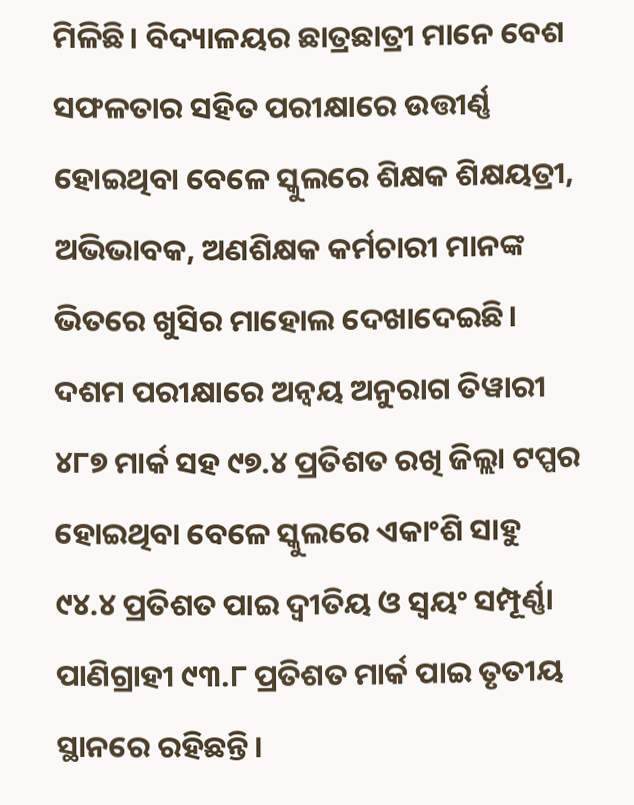ମିଳିଛି। ବିଦ୍ୟାଳୟର ଛାତ୍ରଛାତ୍ରୀ ମାନେ ବେଶ ସଫଳତାର ସହିତ ପରୀକ୍ଷାରେ ଉତ୍ତୀର୍ଣ୍ଣ ହୋଇଥିବା ବେଳେ ସ୍କୁଲରେ ଶିକ୍ଷକ ଶିକ୍ଷୟତ୍ରୀ, ଅଭିଭାବକ, ଅଣଶିକ୍ଷକ କର୍ମଚାରୀ ମାନଙ୍କ ଭିତରେ ଖୁସିର ମାହୋଲ ଦେଖାଦେଇଛି। ଦଶମ ପରୀକ୍ଷାରେ ଅନ୍ୱୟ ଅନୁରାଗ ତିୱାରୀ ୪୮୭ ମାର୍କ ସହ ୯୭.୪ ପ୍ରତିଶତ ରଖି ଜିଲ୍ଲା ଟପ୍ପର ହୋଇଥିବା ବେଳେ ସ୍କୁଲରେ ଏକାଂଶି ସାହୁ ୯୪.୪ ପ୍ରତିଶତ ପାଇ ଦ୍ବୀତିୟ ଓ ସ୍ଵୟଂ ସମ୍ପୂର୍ଣ୍ଣା ପାଣିଗ୍ରାହୀ ୯୩.୮ ପ୍ରତିଶତ ମାର୍କ ପାଇ ତୃତୀୟ ସ୍ଥାନରେ ରହିଛନ୍ତି।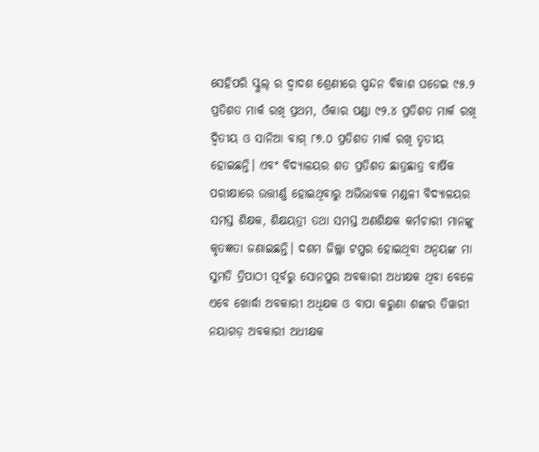ସେହିପରି ସ୍କୁଲ୍ ର ଦ୍ବାଦଶ ଶ୍ରେଣୀରେ ସ୍ପନ୍ଦନ ବିକାଶ ଘଡେଇ ୯୫.୨ ପ୍ରତିଶତ ମାର୍କ ରଖି ପ୍ରଥମ, ଓଁକାର ପଣ୍ଡା ୯୨.୪ ପ୍ରତିଶତ ମାର୍କ ରଖି ଦ୍ବିତୀୟ ଓ ସାନିଆ ବାଗ୍ ୮୭.୦ ପ୍ରତିଶତ ମାର୍କ ରଖି ତୃତୀୟ ହୋଇଛନ୍ତି। ଏବଂ ବିଦ୍ୟାଳୟର ଶତ ପ୍ରତିଶତ ଛାତ୍ରଛାତ୍ର ବାର୍ଷିକ ପରୀକ୍ଷାରେ ଉତ୍ତୀର୍ଣ୍ଣ ହୋଇଥିବାରୁ ଅଭିଭାବକ ମଣ୍ଡଳୀ ବିଦ୍ୟାଳୟର ସମସ୍ତ ଶିକ୍ଷକ, ଶିକ୍ଷୟତ୍ରୀ ତଥା ସମସ୍ତ ଅଣଶିକ୍ଷକ କର୍ମଚାରୀ ମାନଙ୍କୁ କୃତଜ୍ଞତା ଜଣାଇଛନ୍ତି। ଦଶମ ଜିଲ୍ଲା ଟପ୍ପର ହୋଇଥିବା ଅନ୍ବୟଙ୍କ ମା ସୁମତି ତ୍ରିପାଠୀ ପୂର୍ବରୁ ସୋନପୁର ଅବକାରୀ ଅଧୀକ୍ଷକ ଥିବା ବେଳେ ଏବେ ଖୋର୍ଦ୍ଧା ଅବକାରୀ ଅଧିକ୍ଷକ ଓ ବାପା କରୁଣା ଶଙ୍କର ତିୱାରୀ ନୟାଗଡ଼ ଅବକାରୀ ଅଧୀକ୍ଷକ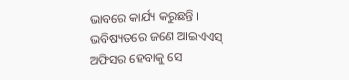ଭାବରେ କାର୍ଯ୍ୟ କରୁଛନ୍ତି । ଭବିଷ୍ୟତରେ ଜଣେ ଆଇଏଏସ୍ ଅଫିସର ହେବାକୁ ସେ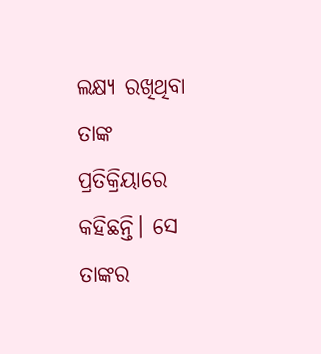ଲକ୍ଷ୍ୟ ରଖିଥିବା ତାଙ୍କ ପ୍ରତିକ୍ରିୟାରେ କହିଛନ୍ତି। ସେ ତାଙ୍କର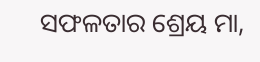ସଫଳତାର ଶ୍ରେୟ ମା,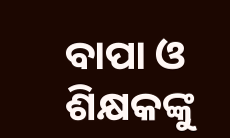ବାପା ଓ ଶିକ୍ଷକଙ୍କୁ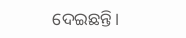ଦେଇଛନ୍ତି।